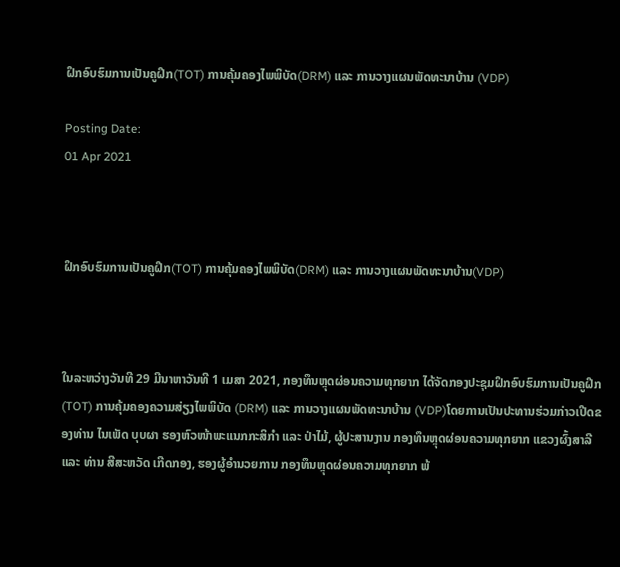ຝຶກອົບຮົມການເປັນຄູຝຶກ(TOT) ການຄຸ້ມຄອງໄພພິບັດ(DRM) ແລະ ການວາງແຜນພັດທະນາບ້ານ (VDP)

Posting Date:
01 Apr 2021



ຝຶກອົບຮົມການເປັນຄູຝຶກ(TOT) ການຄຸ້ມຄອງໄພພິບັດ(DRM) ແລະ ການວາງແຜນພັດທະນາບ້ານ(VDP)



ໃນລະຫວ່າງວັນທີ 29 ມີນາຫາວັນທີ 1 ເມສາ 2021, ກອງທຶນຫຼຸດຜ່ອນຄວາມທຸກຍາກ ໄດ້ຈັດກອງປະຊຸມຝຶກອົບຮົມການເປັນຄູຝຶກ (TOT) ການຄຸ້ມຄອງຄວາມສ່ຽງໄພພິບັດ (DRM) ແລະ ການວາງແຜນພັດທະນາບ້ານ (VDP)ໂດຍການເປັນປະທານຮ່ວມກ່າວເປີດຂອງທ່ານ ໄນເພັດ ບຸບຜາ ຮອງຫົວໜ້າພະແນກກະສິກໍາ ແລະ ປ່າໄມ້, ຜູ້ປະສານງານ ກອງທຶນຫຼຸດຜ່ອນຄວາມທຸກຍາກ ແຂວງຜົ້ງສາລີ ແລະ ທ່ານ ສີສະຫວັດ ເກີດກອງ, ຮອງຜູ້ອໍານວຍການ ກອງທຶນຫຼຸດຜ່ອນຄວາມທຸກຍາກ ພ້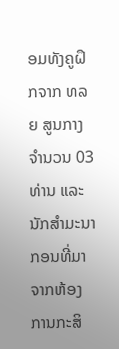ອມທັງຄູຝຶກຈາກ ທລຍ ສູນກາງ ຈໍານວນ 03 ທ່ານ ແລະ ນັກສໍາມະນາກອນທີ່ມາຈາກຫ້ອງການກະສິ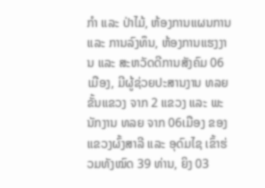ກໍາ ແລະ ປ່າໄມ້, ຫ້ອງການແຜນການ ແລະ ການລົງທຶນ, ຫ້ອງການແຮງງານ ແລະ ສະຫວັດດີການສັງຄົມ 06 ເມືອງ, ມີຜູ້ຊ່ວຍປະສານງານ ທລຍ ຂັ້ນແຂວງ ຈາກ 2 ແຂວງ ແລະ ພະນັກງານ ທລຍ ຈາກ 06ເມືອງ ຂອງແຂວງຜົ້ງສາລີ ແລະ ອຸດົມໄຊ ເຂົ້າຮ່ວມທັງໝົດ 39 ທ່ານ, ຍິງ 03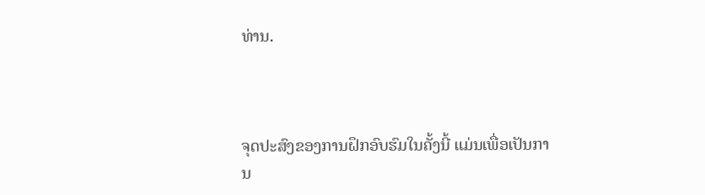ທ່ານ.



ຈຸດປະສົງຂອງການຝຶກອົບຮົມໃນຄັ້ງນີ້ ແມ່ນເພື່ອເປັນການ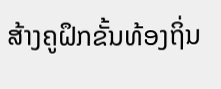ສ້າງຄູຝຶກຂັ້ນທ້ອງຖິ່ນ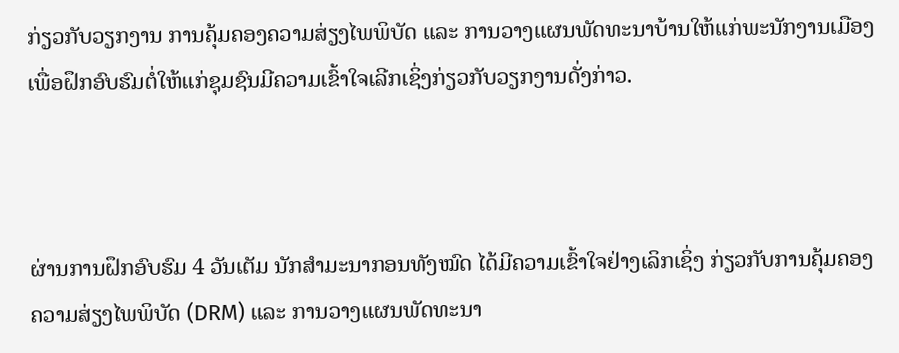ກ່ຽວກັບວຽກງານ ການຄຸ້ມຄອງຄວາມສ່ຽງໄພພິບັດ ແລະ ການວາງແຜນພັດທະນາບ້ານໃຫ້ແກ່ພະນັກງານເມືອງ ເພື່ອຝຶກອົບຮົມຕໍ່ໃຫ້ແກ່ຊຸມຊົນມີຄວາມເຂົ້າໃຈເລີກເຊິ່ງກ່ຽວກັບວຽກງານດັ່ງກ່າວ.



ຜ່ານການຝຶກອົບຮົມ 4 ວັນເຕັມ ນັກສໍາມະນາກອນທັງໝົດ ໄດ້ມີຄວາມເຂົ້າໃຈຢ່າງເລິກເຊິ່ງ ກ່ຽວກັບການຄຸ້ມຄອງຄວາມສ່ຽງໄພພິບັດ (DRM) ແລະ ການວາງແຜນພັດທະນາ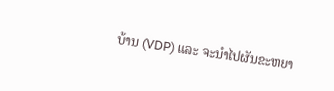ບ້ານ (VDP) ແລະ ຈະນໍາໄປຜັນຂະຫຍາ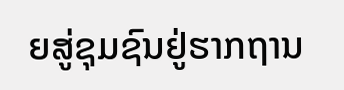ຍສູ່ຊຸມຊົນຢູ່ຮາກຖານ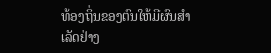ທ້ອງຖິ່ນຂອງຕົນໃຫ້ມີຜົນສໍາເລັດຢ່າງ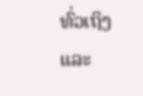ທົ່ວເຖິງ ແລະ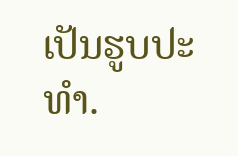ເປັນຮູບປະທໍາ.